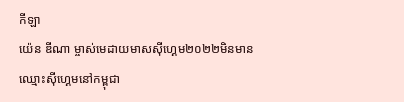កីឡា
យ៉េន ឌីណា ម្ចាស់មេដាយមាសស៊ីហ្គេម២០២២មិនមានឈ្មោះស៊ីហ្គេមនៅកម្ពុជា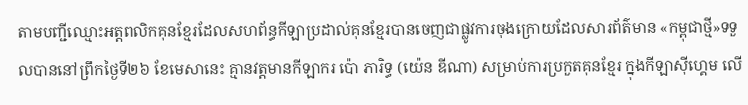តាមបញ្ជីឈ្មោះអត្តពលិកគុនខ្មែរដែលសហព័ន្ធកីឡាប្រដាល់គុនខ្មែរបានចេញជាផ្លូវការចុងក្រោយដែលសារព័ត៌មាន «កម្ពុជាថ្មី»ទទួលបាននៅព្រឹកថ្ងៃទី២៦ ខែមេសានេះ គ្មានវត្តមានកីឡាករ ប៉ោ ភារិទ្ធ (យ៉េន ឌីណា) សម្រាប់ការប្រកួតគុនខ្មែរ ក្នុងកីឡាស៊ីហ្គេម លើ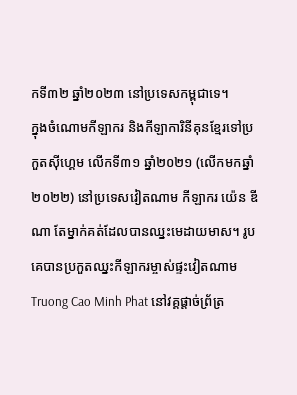កទី៣២ ឆ្នាំ២០២៣ នៅប្រទេសកម្ពុជាទេ។
ក្នុងចំណោមកីឡាករ និងកីឡាការិនីគុនខ្មែរទៅប្រកួតស៊ីហ្គេម លើកទី៣១ ឆ្នាំ២០២១ (លើកមកឆ្នាំ២០២២) នៅប្រទេសវៀតណាម កីឡាករ យ៉េន ឌីណា តែម្នាក់គត់ដែលបានឈ្នះមេដាយមាស។ រូបគេបានប្រកួតឈ្នះកីឡាករម្ចាស់ផ្ទះវៀតណាម Truong Cao Minh Phat នៅវគ្គផ្តាច់ព្រ័ត្រ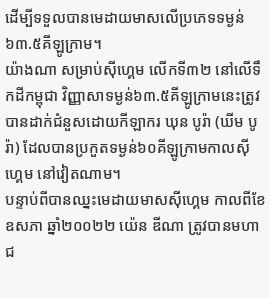ដើម្បីទទួលបានមេដាយមាសលើប្រភេទទម្ងន់ ៦៣.៥គីឡូក្រាម។
យ៉ាងណា សម្រាប់ស៊ីហ្គេម លើកទី៣២ នៅលើទឹកដីកម្ពុជា វិញ្ញាសាទម្ងន់៦៣.៥គីឡូក្រាមនេះត្រូវបានដាក់ជំនួសដោយកីឡាករ ឃុន បូរ៉ា (ឃីម បូរ៉ា) ដែលបានប្រកួតទម្ងន់៦០គីឡូក្រាមកាលស៊ីហ្គេម នៅវៀតណាម។
បន្ទាប់ពីបានឈ្នះមេដាយមាសស៊ីហ្គេម កាលពីខែឧសភា ឆ្នាំ២០០២២ យ៉េន ឌីណា ត្រូវបានមហាជ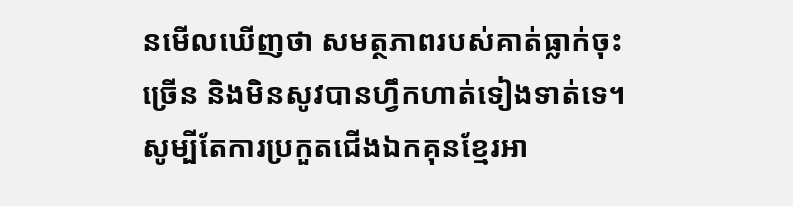នមើលឃើញថា សមត្ថភាពរបស់គាត់ធ្លាក់ចុះច្រើន និងមិនសូវបានហ្វឹកហាត់ទៀងទាត់ទេ។ សូម្បីតែការប្រកួតជើងឯកគុនខ្មែរអា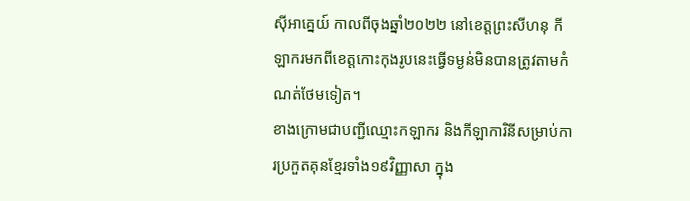ស៊ីអាគ្នេយ៍ កាលពីចុងឆ្នាំ២០២២ នៅខេត្តព្រះសីហនុ កីឡាករមកពីខេត្តកោះកុងរូបនេះធ្វើទម្ងន់មិនបានត្រូវតាមកំណត់ថែមទៀត។
ខាងក្រោមជាបញ្ជីឈ្មោះកឡាករ និងកីឡាការិនីសម្រាប់ការប្រកួតគុនខ្មែរទាំង១៩វិញ្ញាសា ក្នុង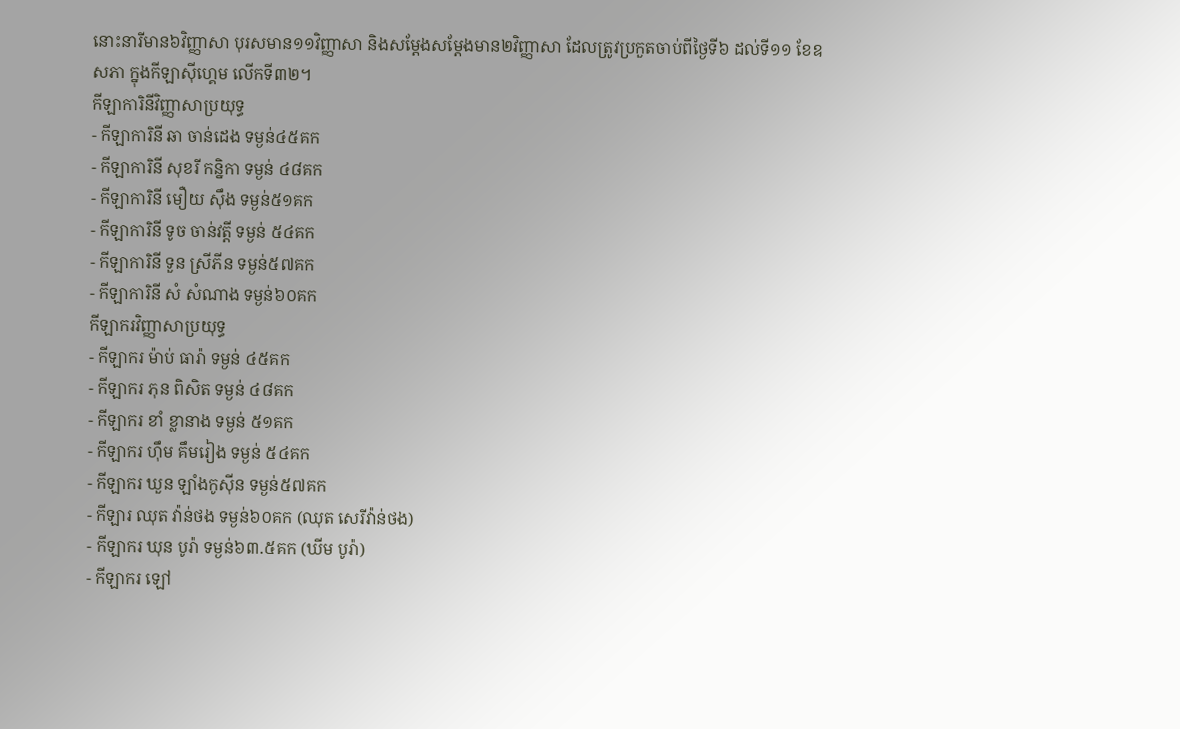នោះនារីមាន៦វិញ្ញាសា បុរសមាន១១វិញ្ញាសា និងសម្តែងសម្តែងមាន២វិញ្ញាសា ដែលត្រូវប្រកួតចាប់ពីថ្ងៃទី៦ ដល់ទី១១ ខែឧសភា ក្នុងកីឡាស៊ីហ្គេម លើកទី៣២។
កីឡាការិនីវិញ្ញាសាប្រយុទ្ធ
- កីឡាការិនី ឆា ចាន់ដេង ទម្ងន់៤៥គក
- កីឡាការិនី សុខរី កន្និកា ទម្ងន់ ៤៨គក
- កីឡាការិនី មឿយ ស៊ឹង ទម្ងន់៥១គក
- កីឡាការិនី ទូច ចាន់វត្តី ទម្ងន់ ៥៤គក
- កីឡាការិនី ទួន ស្រីភីន ទម្ងន់៥៧គក
- កីឡាការិនី សំ សំណាង ទម្ងន់៦០គក
កីឡាករវិញ្ញាសាប្រយុទ្ធ
- កីឡាករ ម៉ាប់ ធារ៉ា ទម្ងន់ ៤៥គក
- កីឡាករ ភុន ពិសិត ទម្ងន់ ៤៨គក
- កីឡាករ ខាំ ខ្លានាង ទម្ងន់ ៥១គក
- កីឡាករ ហ៊ឹម គឹមរៀង ទម្ងន់ ៥៤គក
- កីឡាករ ឃួន ឡាំងកូស៊ីន ទម្ងន់៥៧គក
- កីឡារ ឈុត វ៉ាន់ថង ទម្ងន់៦០គក (ឈុត សេរីវ៉ាន់ថង)
- កីឡាករ ឃុន បូរ៉ា ទម្ងន់៦៣.៥គក (ឃីម បូរ៉ា)
- កីឡាករ ឡៅ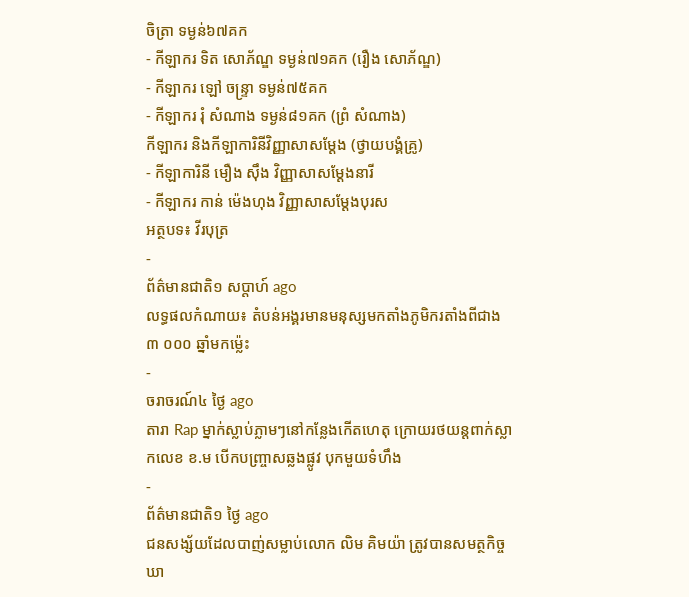ចិត្រា ទម្ងន់៦៧គក
- កីឡាករ ទិត សោភ័ណ្ឌ ទម្ងន់៧១គក (រឿង សោភ័ណ្ឌ)
- កីឡាករ ឡៅ ចន្ទ្រា ទម្ងន់៧៥គក
- កីឡាករ រុំ សំណាង ទម្ងន់៨១គក (ព្រំ សំណាង)
កីឡាករ និងកីឡាការិនីវិញ្ញាសាសម្តែង (ថ្វាយបង្គំគ្រូ)
- កីឡាការិនី មឿង ស៊ឹង វិញ្ញាសាសម្តែងនារី
- កីឡាករ កាន់ ម៉េងហុង វិញ្ញាសាសម្តែងបុរស
អត្ថបទ៖ វីរបុត្រ
-
ព័ត៌មានជាតិ១ សប្តាហ៍ ago
លទ្ធផលកំណាយ៖ តំបន់អង្គរមានមនុស្សមកតាំងភូមិករតាំងពីជាង ៣ ០០០ ឆ្នាំមកម្ល៉េះ
-
ចរាចរណ៍៤ ថ្ងៃ ago
តារា Rap ម្នាក់ស្លាប់ភ្លាមៗនៅកន្លែងកើតហេតុ ក្រោយរថយន្ដពាក់ស្លាកលេខ ខ.ម បើកបញ្ច្រាសឆ្លងផ្លូវ បុកមួយទំហឹង
-
ព័ត៌មានជាតិ១ ថ្ងៃ ago
ជនសង្ស័យដែលបាញ់សម្លាប់លោក លិម គិមយ៉ា ត្រូវបានសមត្ថកិច្ចឃា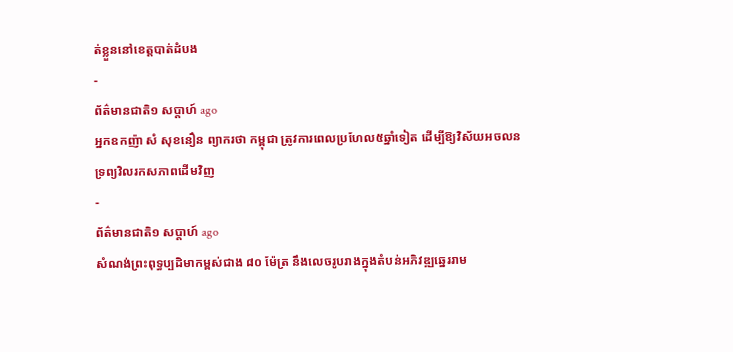ត់ខ្លួននៅខេត្តបាត់ដំបង
-
ព័ត៌មានជាតិ១ សប្តាហ៍ ago
អ្នកឧកញ៉ា សំ សុខនឿន ព្យាករថា កម្ពុជា ត្រូវការពេលប្រហែល៥ឆ្នាំទៀត ដើម្បីឱ្យវិស័យអចលនទ្រព្យវិលរកសភាពដើមវិញ
-
ព័ត៌មានជាតិ១ សប្តាហ៍ ago
សំណង់ព្រះពុទ្ធប្បដិមាកម្ពស់ជាង ៨០ ម៉ែត្រ នឹងលេចរូបរាងក្នុងតំបន់អភិវឌ្ឍឆ្នេររាម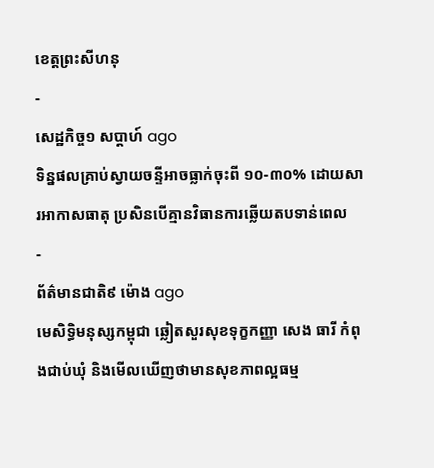ខេត្តព្រះសីហនុ
-
សេដ្ឋកិច្ច១ សប្តាហ៍ ago
ទិន្នផលគ្រាប់ស្វាយចន្ទីអាចធ្លាក់ចុះពី ១០-៣០% ដោយសារអាកាសធាតុ ប្រសិនបើគ្មានវិធានការឆ្លើយតបទាន់ពេល
-
ព័ត៌មានជាតិ៩ ម៉ោង ago
មេសិទ្ធិមនុស្សកម្ពុជា ឆ្លៀតសួរសុខទុក្ខកញ្ញា សេង ធារី កំពុងជាប់ឃុំ និងមើលឃើញថាមានសុខភាពល្អធម្ម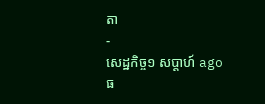តា
-
សេដ្ឋកិច្ច១ សប្តាហ៍ ago
ធ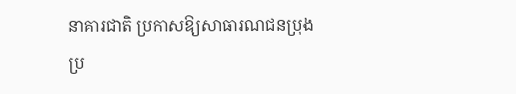នាគារជាតិ ប្រកាសឱ្យសាធារណជនប្រុងប្រ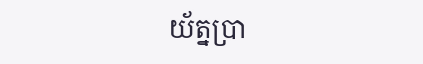យ័ត្នប្រា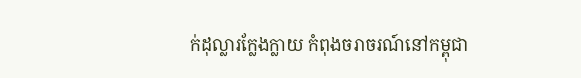ក់ដុល្លារក្លែងក្លាយ កំពុងចរាចរណ៍នៅកម្ពុជា